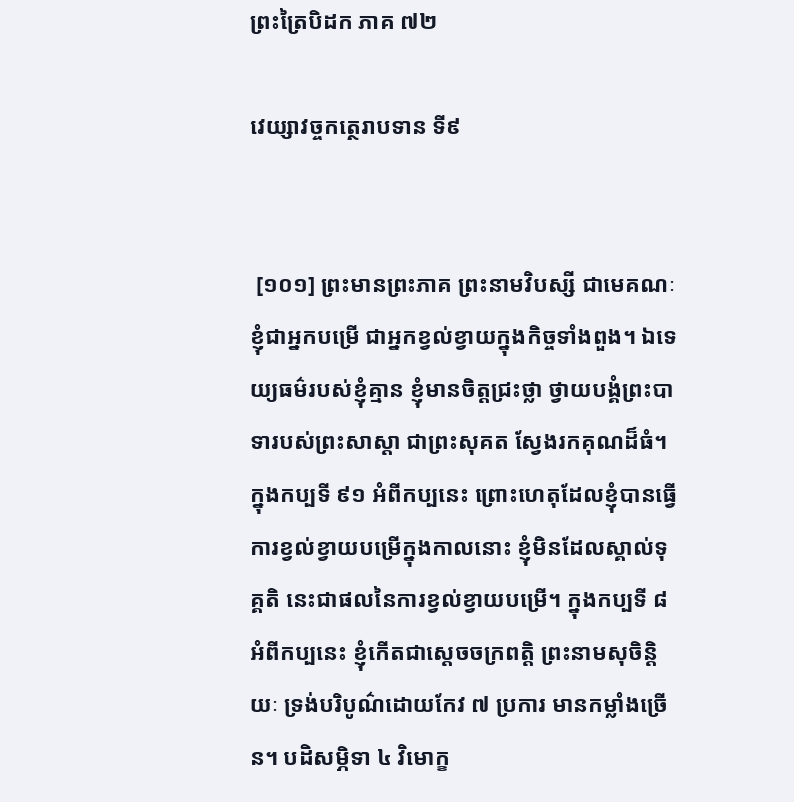ព្រះត្រៃបិដក ភាគ ៧២

វេយ្សាវច្ចកត្ថេរាបទាន ទី៩


 [១០១] ព្រះមានព្រះភាគ ព្រះនាមវិបស្សី ជាមេគណៈ ខ្ញុំជាអ្នកបម្រើ ជាអ្នកខ្វល់ខ្វាយក្នុងកិច្ចទាំងពួង។ ឯទេយ្យធម៌របស់ខ្ញុំគ្មាន ខ្ញុំមានចិត្តជ្រះថ្លា ថ្វាយបង្គំព្រះបាទារបស់ព្រះសាស្តា ជាព្រះសុគត ស្វែងរកគុណដ៏ធំ។ ក្នុងកប្បទី ៩១ អំពីកប្បនេះ ព្រោះហេតុដែលខ្ញុំបានធ្វើការខ្វល់ខ្វាយបម្រើក្នុងកាលនោះ ខ្ញុំមិនដែលស្គាល់ទុគ្គតិ នេះជាផលនៃការខ្វល់ខ្វាយបម្រើ។ ក្នុងកប្បទី ៨ អំពីកប្បនេះ ខ្ញុំកើតជាស្តេចចក្រពត្តិ ព្រះនាមសុចិន្តិយៈ ទ្រង់បរិបូណ៌ដោយកែវ ៧ ប្រការ មានកម្លាំងច្រើន។ បដិសម្ភិទា ៤ វិមោក្ខ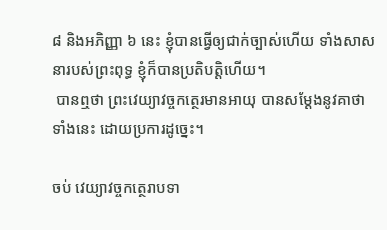៨ និងអភិញ្ញា ៦ នេះ ខ្ញុំបានធ្វើឲ្យជាក់ច្បាស់ហើយ ទាំងសាសនារបស់ព្រះពុទ្ធ ខ្ញុំក៏បានប្រតិបត្តិហើយ។
 បានឮថា ព្រះវេយ្យាវច្ចកត្ថេរមានអាយុ បានសម្តែងនូវគាថាទាំងនេះ ដោយប្រការដូច្នេះ។

ចប់ វេយ្យាវច្ចកត្ថេរាបទា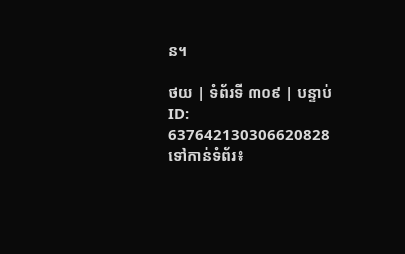ន។

ថយ | ទំព័រទី ៣០៩ | បន្ទាប់
ID: 637642130306620828
ទៅកាន់ទំព័រ៖